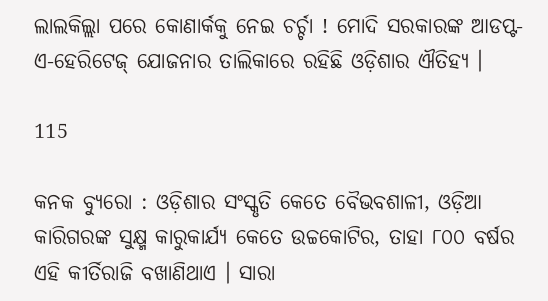ଲାଲକିଲ୍ଲା ପରେ କୋଣାର୍କକୁ ନେଇ ଚର୍ଚ୍ଚା ! ମୋଦି ସରକାରଙ୍କ ଆଡପ୍ଟ-ଏ-ହେରିଟେଜ୍ ଯୋଜନାର ତାଲିକାରେ ରହିଛି ଓଡ଼ିଶାର ଐତିହ୍ୟ ।

115

କନକ ବ୍ୟୁରୋ : ଓଡ଼ିଶାର ସଂସ୍କୃତି କେତେ ବୈଭବଶାଳୀ, ଓଡ଼ିଆ କାରିଗରଙ୍କ ସୁକ୍ଷ୍ମ କାରୁକାର୍ଯ୍ୟ କେତେ ଉଚ୍ଚକୋଟିର, ତାହା ୮୦୦ ବର୍ଷର ଏହି କୀର୍ତିରାଜି ବଖାଣିଥାଏ । ସାରା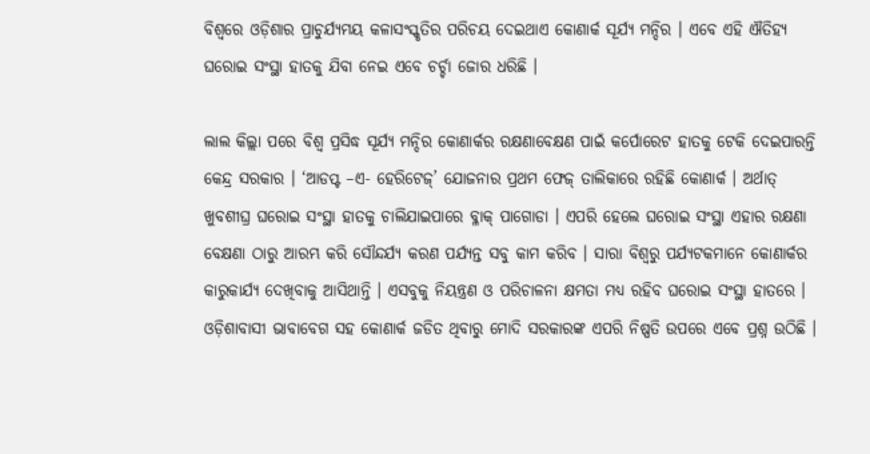ବିଶ୍ୱରେ ଓଡ଼ିଶାର ପ୍ରାଚୁର୍ଯ୍ୟମୟ କଳାସଂସ୍କୃତିର ପରିଚୟ ଦେଇଥାଏ କୋଣାର୍କ ସୂର୍ଯ୍ୟ ମନ୍ଦିର । ଏବେ ଏହି ଐତିହ୍ୟ ଘରୋଇ ସଂସ୍ଥା ହାତକୁ ଯିବା ନେଇ ଏବେ ଚର୍ଚ୍ଚା ଜୋର ଧରିଛି ।

ଲାଲ କିଲ୍ଲା ପରେ ବିଶ୍ୱ ପ୍ରସିଦ୍ଧ ସୂର୍ଯ୍ୟ ମନ୍ଦିର କୋଣାର୍କର ରକ୍ଷଣାବେକ୍ଷଣ ପାଇଁ କର୍ପୋରେଟ ହାତକୁ ଟେକି ଦେଇପାରନ୍ତି କେନ୍ଦ୍ର ସରକାର । ‘ଆଡପ୍ଟ –ଏ- ହେରିଟେଜ୍’ ଯୋଜନାର ପ୍ରଥମ ଫେଜ୍ ତାଲିକାରେ ରହିଛି କୋଣାର୍କ । ଅର୍ଥାତ୍ ଖୁବଶୀଘ୍ର ଘରୋଇ ସଂସ୍ଥା ହାତକୁ ଚାଲିଯାଇପାରେ ବ୍ଳାକ୍ ପାଗୋଡା । ଏପରି ହେଲେ ଘରୋଇ ସଂସ୍ଥା ଏହାର ରକ୍ଷଣା ବେକ୍ଷଣା ଠାରୁ ଆରମ୍ଭ କରି ସୌନ୍ଦର୍ଯ୍ୟ କରଣ ପର୍ଯ୍ୟନ୍ତ ସବୁ କାମ କରିବ । ସାରା ବିଶ୍ୱରୁ ପର୍ଯ୍ୟଟକମାନେ କୋଣାର୍କର କାରୁକାର୍ଯ୍ୟ ଦେଖିବାକୁ ଆସିଥାନ୍ତି । ଏସବୁକୁ ନିୟନ୍ତ୍ରଣ ଓ ପରିଚାଳନା କ୍ଷମତା ମଧ୍ୟ ରହିବ ଘରୋଇ ସଂସ୍ଥା ହାତରେ । ଓଡ଼ିଶାବାସୀ ଭାବାବେଗ ସହ କୋଣାର୍କ ଜଡିତ ଥିବାରୁ ମୋଦି ସରକାରଙ୍କ ଏପରି ନିଷ୍ପତି ଉପରେ ଏବେ ପ୍ରଶ୍ନ ଉଠିଛି ।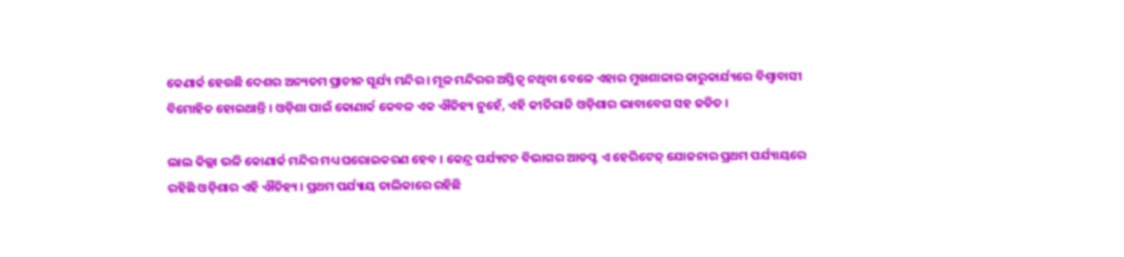କେଣାର୍କ ହେଉଛି ଦେଶର ଅନ୍ୟତମ ପ୍ରାଚୀନ ସୂର୍ଯ୍ୟ ମନ୍ଦିର । ମୂଳ ମନ୍ଦିରର ଅସ୍ତିତ୍ୱ ନଥିବା ବେଳେ ଏହାର ମୁଖଶାଳାର କାରୁକାର୍ଯ୍ୟରେ ବିଶ୍ୱାବାସୀ ବିମୋହିତ ହୋଇଥାନ୍ତି । ଓଡ଼ିଶା ପାଇଁ କୋଣାର୍କ କେବଳ ଏକ ଐତିହ୍ୟ ନୁହେଁ, ଏହି କୀର୍ତିରାଜି ଓଡ଼ିଶାର ଭାବାବେଗ ସହ ଜଡିତ ।

ଲାଲ କିଲ୍ଲା ଭଳି କୋଣାର୍କ ମନ୍ଦିର ମଧ୍ୟ ଘରୋଇକରଣ ହେବ । କେନ୍ଦ୍ର ପର୍ଯ୍ୟଟନ ବିଭାଗର ଆଡପ୍ଟ ଏ ହେରିଟେଜ୍ ଯୋଜନାର ପ୍ରଥମ ପର୍ଯ୍ୟାୟରେ ରହିଛି ଓଡ଼ିଶାର ଏହି ଐତିହ୍ୟ । ପ୍ରଥମ ପର୍ଯ୍ୟାୟ ତାଲିକାରେ ରହିଛି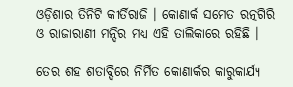ଓଡ଼ିଶାର ତିନିଟି କୀର୍ତିରାଜି । କୋଣାର୍କ ସମେତ ରତ୍ନଗିରି ଓ ରାଜାରାଣୀ ମନ୍ଦିର ମଧ୍ୟ ଏହି ତାଲିକାରେ ରହିଛି ।

ତେର ଶହ ଶତାବ୍ଦିରେ ନିର୍ମିତ କୋଣାର୍କର କାରୁକାର୍ଯ୍ୟ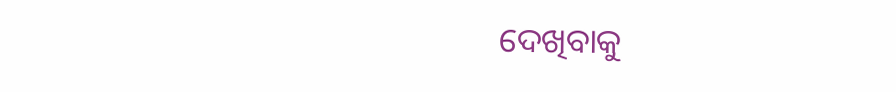ଦେଖିବାକୁ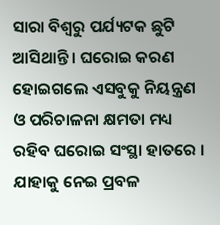ସାରା ବିଶ୍ୱରୁ ପର୍ଯ୍ୟଟକ ଛୁଟି ଆସିଥାନ୍ତି । ଘରୋଇ କରଣ ହୋଇଗଲେ ଏସବୁକୁ ନିୟନ୍ତ୍ରଣ ଓ ପରିଚାଳନା କ୍ଷମତା ମଧ୍ୟ ରହିବ ଘରୋଇ ସଂସ୍ଥା ହାତରେ । ଯାହାକୁ ନେଇ ପ୍ରବଳ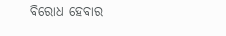ବିରୋଧ ହେବାର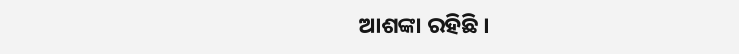ଆଶଙ୍କା ରହିଛି ।